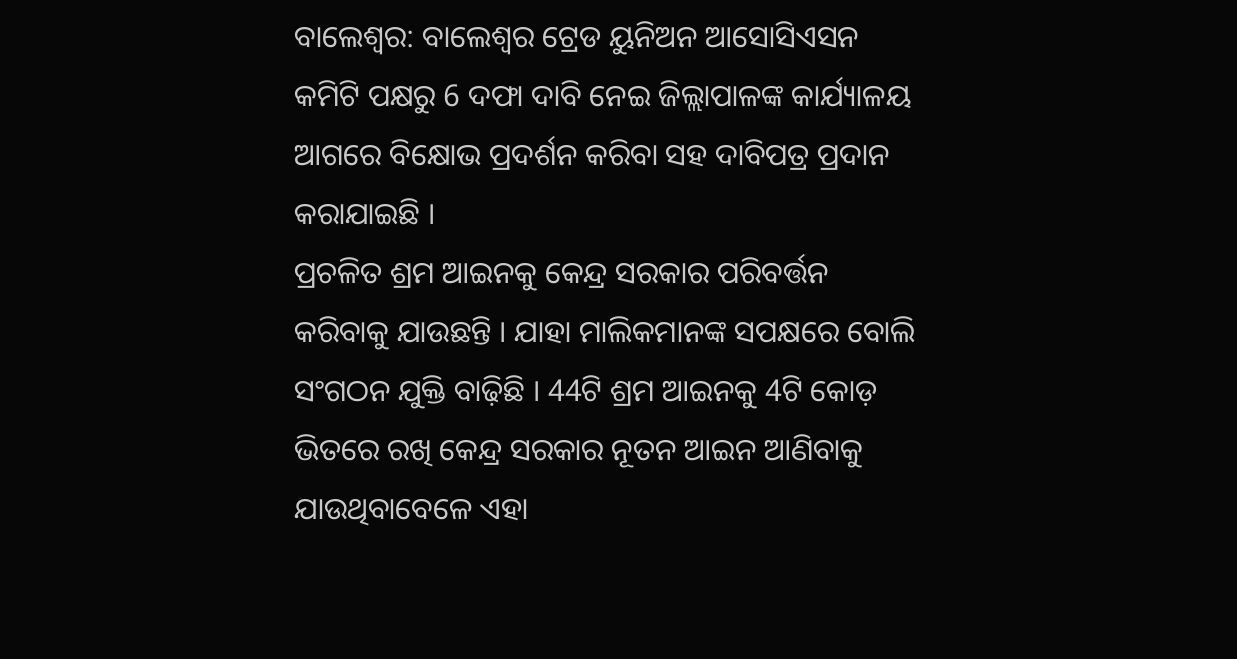ବାଲେଶ୍ଵର: ବାଲେଶ୍ଵର ଟ୍ରେଡ ୟୁନିଅନ ଆସୋସିଏସନ କମିଟି ପକ୍ଷରୁ 6 ଦଫା ଦାବି ନେଇ ଜିଲ୍ଲାପାଳଙ୍କ କାର୍ଯ୍ୟାଳୟ ଆଗରେ ବିକ୍ଷୋଭ ପ୍ରଦର୍ଶନ କରିବା ସହ ଦାବିପତ୍ର ପ୍ରଦାନ କରାଯାଇଛି ।
ପ୍ରଚଳିତ ଶ୍ରମ ଆଇନକୁ କେନ୍ଦ୍ର ସରକାର ପରିବର୍ତ୍ତନ କରିବାକୁ ଯାଉଛନ୍ତି । ଯାହା ମାଲିକମାନଙ୍କ ସପକ୍ଷରେ ବୋଲି ସଂଗଠନ ଯୁକ୍ତି ବାଢ଼ିଛି । 44ଟି ଶ୍ରମ ଆଇନକୁ 4ଟି କୋଡ଼ ଭିତରେ ରଖି କେନ୍ଦ୍ର ସରକାର ନୂତନ ଆଇନ ଆଣିବାକୁ ଯାଉଥିବାବେଳେ ଏହା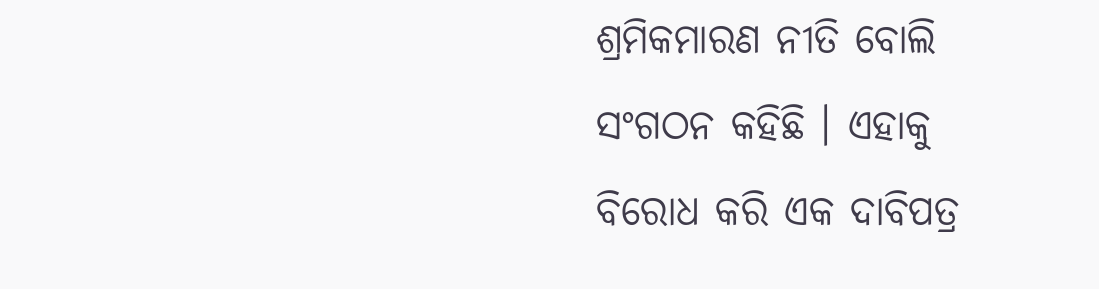ଶ୍ରମିକମାରଣ ନୀତି ବୋଲି ସଂଗଠନ କହିଛି । ଏହାକୁ ବିରୋଧ କରି ଏକ ଦାବିପତ୍ର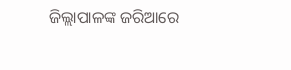ଜିଲ୍ଲାପାଳଙ୍କ ଜରିଆରେ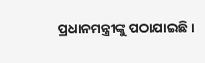ପ୍ରଧାନମନ୍ତ୍ରୀଙ୍କୁ ପଠାଯାଇଛି ।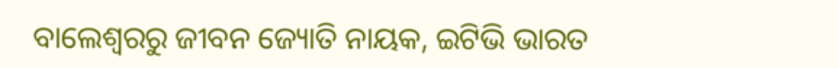ବାଲେଶ୍ବରରୁ ଜୀବନ ଜ୍ୟୋତି ନାୟକ, ଇଟିଭି ଭାରତ